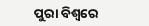ପୁରା ବିଶ୍ବରେ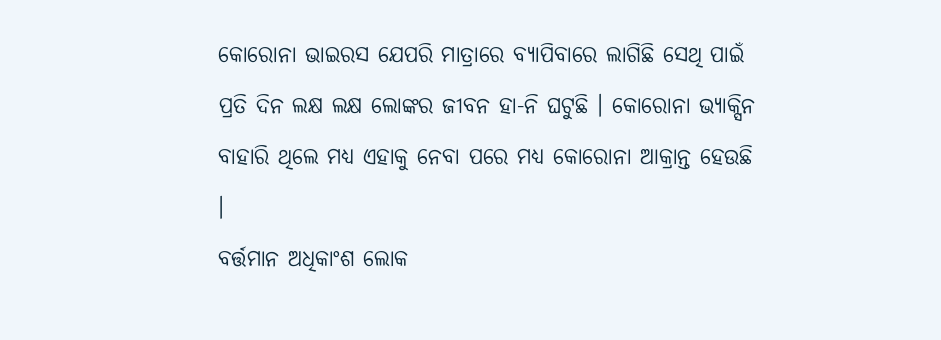କୋରୋନା ଭାଇରସ ଯେପରି ମାତ୍ରାରେ ବ୍ୟାପିବାରେ ଲାଗିଛି ସେଥି ପାଇଁ ପ୍ରତି ଦିନ ଲକ୍ଷ ଲକ୍ଷ ଲୋଙ୍କର ଜୀବନ ହା-ନି ଘଟୁଛି । କୋରୋନା ଭ୍ୟାକ୍ସିନ ବାହାରି ଥିଲେ ମଧ୍ୟ ଏହାକୁ ନେବା ପରେ ମଧ୍ୟ କୋରୋନା ଆକ୍ରାନ୍ତ ହେଉଛି ।
ବର୍ତ୍ତମାନ ଅଧିକାଂଶ ଲୋକ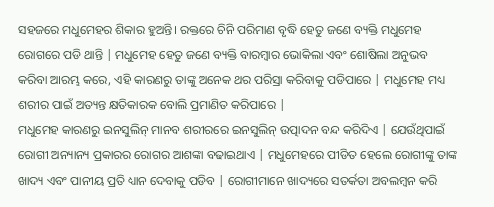ସହଜରେ ମଧୁମେହର ଶିକାର ହୁଅନ୍ତି। ରକ୍ତରେ ଚିନି ପରିମାଣ ବୃଦ୍ଧି ହେତୁ ଜଣେ ବ୍ୟକ୍ତି ମଧୁମେହ ରୋଗରେ ପଡି ଥାନ୍ତି | ମଧୁମେହ ହେତୁ ଜଣେ ବ୍ୟକ୍ତି ବାରମ୍ବାର ଭୋକିଲା ଏବଂ ଶୋଷିଲା ଅନୁଭବ କରିବା ଆରମ୍ଭ କରେ, ଏହି କାରଣରୁ ତାଙ୍କୁ ଅନେକ ଥର ପରିସ୍ରା କରିବାକୁ ପଡିପାରେ | ମଧୁମେହ ମଧ୍ୟ ଶରୀର ପାଇଁ ଅତ୍ୟନ୍ତ କ୍ଷତିକାରକ ବୋଲି ପ୍ରମାଣିତ କରିପାରେ |
ମଧୁମେହ କାରଣରୁ ଇନସୁଲିନ୍ ମାନବ ଶରୀରରେ ଇନସୁଲିନ୍ ଉତ୍ପାଦନ ବନ୍ଦ କରିଦିଏ | ଯେଉଁଥିପାଇଁ ରୋଗୀ ଅନ୍ୟାନ୍ୟ ପ୍ରକାରର ରୋଗର ଆଶଙ୍କା ବଢାଇଥାଏ | ମଧୁମେହରେ ପୀଡିତ ହେଲେ ରୋଗୀଙ୍କୁ ତାଙ୍କ ଖାଦ୍ୟ ଏବଂ ପାନୀୟ ପ୍ରତି ଧ୍ୟାନ ଦେବାକୁ ପଡିବ | ରୋଗୀମାନେ ଖାଦ୍ୟରେ ସତର୍କତା ଅବଲମ୍ବନ କରି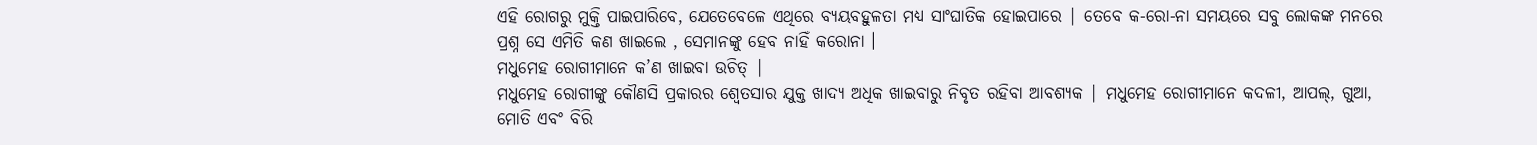ଏହି ରୋଗରୁ ମୁକ୍ତି ପାଇପାରିବେ, ଯେତେବେଳେ ଏଥିରେ ବ୍ୟୟବହୁଳତା ମଧ୍ୟ ସାଂଘାତିକ ହୋଇପାରେ | ତେବେ କ-ରୋ-ନା ସମୟରେ ସବୁ ଲୋକଙ୍କ ମନରେ ପ୍ରଶ୍ନ ସେ ଏମିତି କଣ ଖାଇଲେ , ସେମାନଙ୍କୁ ହେବ ନାହିଁ କରୋନା ।
ମଧୁମେହ ରୋଗୀମାନେ କ’ଣ ଖାଇବା ଉଚିତ୍ |
ମଧୁମେହ ରୋଗୀଙ୍କୁ କୌଣସି ପ୍ରକାରର ଶ୍ୱେତସାର ଯୁକ୍ତ ଖାଦ୍ୟ ଅଧିକ ଖାଇବାରୁ ନିବୃତ ରହିବା ଆବଶ୍ୟକ | ମଧୁମେହ ରୋଗୀମାନେ କଦଳୀ, ଆପଲ୍, ଗୁଆ, ମୋତି ଏବଂ ବିରି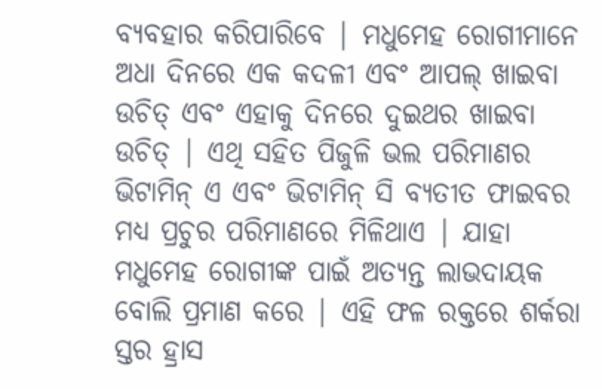ବ୍ୟବହାର କରିପାରିବେ | ମଧୁମେହ ରୋଗୀମାନେ ଅଧା ଦିନରେ ଏକ କଦଳୀ ଏବଂ ଆପଲ୍ ଖାଇବା ଉଚିତ୍ ଏବଂ ଏହାକୁ ଦିନରେ ଦୁଇଥର ଖାଇବା ଉଚିତ୍ | ଏଥି ସହିତ ପିଜୁଳି ଭଲ ପରିମାଣର ଭିଟାମିନ୍ ଏ ଏବଂ ଭିଟାମିନ୍ ସି ବ୍ୟତୀତ ଫାଇବର ମଧ୍ୟ ପ୍ରଚୁର ପରିମାଣରେ ମିଳିଥାଏ | ଯାହା ମଧୁମେହ ରୋଗୀଙ୍କ ପାଇଁ ଅତ୍ୟନ୍ତ ଲାଭଦାୟକ ବୋଲି ପ୍ରମାଣ କରେ | ଏହି ଫଳ ରକ୍ତରେ ଶର୍କରା ସ୍ତର ହ୍ରାସ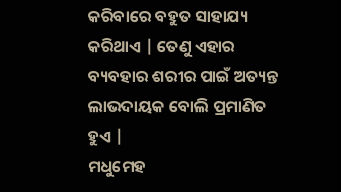କରିବାରେ ବହୁତ ସାହାଯ୍ୟ କରିଥାଏ | ତେଣୁ ଏହାର ବ୍ୟବହାର ଶରୀର ପାଇଁ ଅତ୍ୟନ୍ତ ଲାଭଦାୟକ ବୋଲି ପ୍ରମାଣିତ ହୁଏ |
ମଧୁମେହ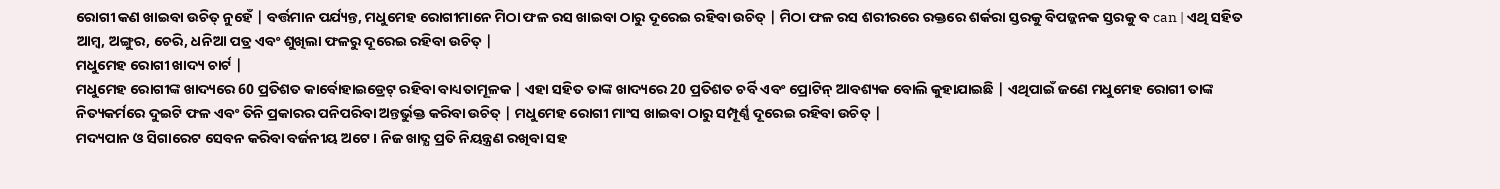ରୋଗୀ କଣ ଖାଇବା ଉଚିତ୍ ନୁହେଁ | ବର୍ତ୍ତମାନ ପର୍ଯ୍ୟନ୍ତ, ମଧୁମେହ ରୋଗୀମାନେ ମିଠା ଫଳ ରସ ଖାଇବା ଠାରୁ ଦୂରେଇ ରହିବା ଉଚିତ୍ | ମିଠା ଫଳ ରସ ଶରୀରରେ ରକ୍ତରେ ଶର୍କରା ସ୍ତରକୁ ବିପଜ୍ଜନକ ସ୍ତରକୁ ବ can | ଏଥି ସହିତ ଆମ୍ବ, ଅଙ୍ଗୁର, ଚେରି, ଧନିଆ ପତ୍ର ଏବଂ ଶୁଖିଲା ଫଳରୁ ଦୂରେଇ ରହିବା ଉଚିତ୍ |
ମଧୁମେହ ରୋଗୀ ଖାଦ୍ୟ ଚାର୍ଟ |
ମଧୁମେହ ରୋଗୀଙ୍କ ଖାଦ୍ୟରେ 60 ପ୍ରତିଶତ କାର୍ବୋହାଇଡ୍ରେଟ୍ ରହିବା ବାଧ୍ୟତାମୂଳକ | ଏହା ସହିତ ତାଙ୍କ ଖାଦ୍ୟରେ 20 ପ୍ରତିଶତ ଚର୍ବି ଏବଂ ପ୍ରୋଟିନ୍ ଆବଶ୍ୟକ ବୋଲି କୁହାଯାଇଛି | ଏଥିପାଇଁ ଜଣେ ମଧୁମେହ ରୋଗୀ ତାଙ୍କ ନିତ୍ୟକର୍ମରେ ଦୁଇଟି ଫଳ ଏବଂ ତିନି ପ୍ରକାରର ପନିପରିବା ଅନ୍ତର୍ଭୁକ୍ତ କରିବା ଉଚିତ୍ | ମଧୁମେହ ରୋଗୀ ମାଂସ ଖାଇବା ଠାରୁ ସମ୍ପୂର୍ଣ୍ଣ ଦୂରେଇ ରହିବା ଉଚିତ୍ |
ମଦ୍ୟପାନ ଓ ସିଗାରେଟ ସେବନ କରିବା ବର୍ଜନୀୟ ଅଟେ । ନିଜ ଖାଦ୍ଯ ପ୍ରତି ନିୟନ୍ତ୍ରଣ ରଖିବା ସହ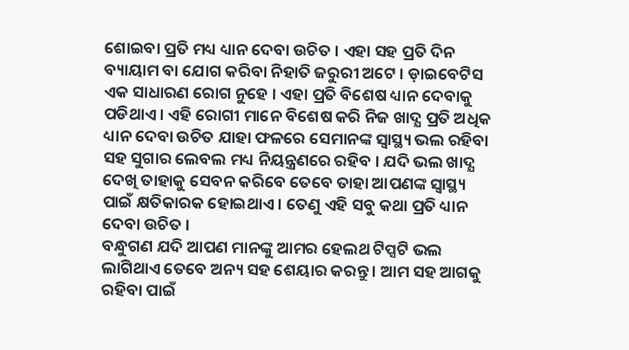ଶୋଇବା ପ୍ରତି ମଧ୍ୟ ଧ୍ୟାନ ଦେବା ଉଚିତ । ଏହା ସହ ପ୍ରତି ଦିନ ବ୍ୟାୟାମ ବା ଯୋଗ କରିବା ନିହାତି ଜରୁରୀ ଅଟେ । ଡ଼ାଇବେଟିସ ଏକ ସାଧାରଣ ରୋଗ ନୁହେ । ଏହା ପ୍ରତି ବିଶେଷ ଧ୍ୟାନ ଦେବାକୁ ପଡିଥାଏ । ଏହି ରୋଗୀ ମାନେ ବିଶେଷ କରି ନିଜ ଖାଦ୍ଯ ପ୍ରତି ଅଧିକ ଧ୍ୟାନ ଦେବା ଉଚିତ ଯାହା ଫଳରେ ସେମାନଙ୍କ ସ୍ୱାସ୍ଥ୍ୟ ଭଲ ରହିବା ସହ ସୁଗାର ଲେବଲ ମଧ୍ୟ ନିୟନ୍ତ୍ରଣରେ ରହିବ । ଯଦି ଭଲ ଖାଦ୍ଯ ଦେଖି ତାହାକୁ ସେବନ କରିବେ ତେବେ ତାହା ଆପଣଙ୍କ ସ୍ୱାସ୍ଥ୍ୟ ପାଇଁ କ୍ଷତିକାରକ ହୋଇଥାଏ । ତେଣୁ ଏହି ସବୁ କଥା ପ୍ରତି ଧ୍ୟାନ ଦେବା ଉଚିତ ।
ବନ୍ଧୁଗଣ ଯଦି ଆପଣ ମାନଙ୍କୁ ଆମର ହେଲଥ ଟିପ୍ସଟି ଭଲ ଲାଗିଥାଏ ତେବେ ଅନ୍ୟ ସହ ଶେୟାର କରନ୍ତୁ । ଆମ ସହ ଆଗକୁ ରହିବା ପାଇଁ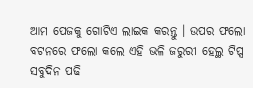ଆମ ପେଜକୁ ଗୋଟିଏ ଲାଇକ କରନ୍ତୁ । ଉପର ଫଲୋ ବଟନରେ ଫଲୋ କଲେ ଏହି ଭଳି ଜରୁରୀ ହେଲ୍ଥ ଟିପ୍ସ ସବୁଦିନ ପଢି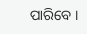ପାରିବେ ।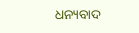ଧନ୍ୟବାଦ